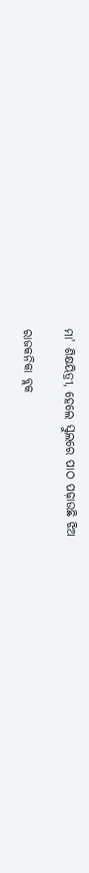ମା’ ଶିକ୍ଷୟିତ୍ରୀ, ହେଲେ ସ୍କୁଲରେ ପାଠ ପଢ଼ାଉଛି ଝିଅ

ରାଜକନିକା ବ୍ଲକ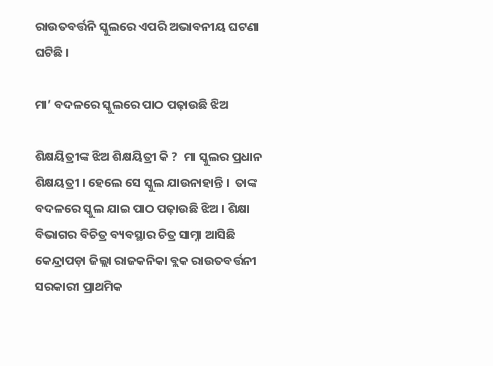ରାଉତବର୍ତ୍ତନି ସ୍କୁଲରେ ଏପରି ଅଭାବନୀୟ ଘଟଣା ଘଟିଛି ।

ମା’ ବଦଳରେ ସ୍କୁଲରେ ପାଠ ପଢ଼ାଉଛି ଝିଅ

ଶିକ୍ଷୟିତ୍ରୀଙ୍କ ଝିଅ ଶିକ୍ଷୟିତ୍ରୀ କି ?  ମା ସ୍କୁଲର ପ୍ରଧାନ ଶିକ୍ଷୟତ୍ରୀ । ହେଲେ ସେ ସ୍କୁଲ ଯାଉନାହାନ୍ତି ।  ତାଙ୍କ ବଦଳରେ ସ୍କୁଲ ଯାଇ ପାଠ ପଢ଼ାଉଛି ଝିଅ । ଶିକ୍ଷା ବିଭାଗର ବିଚିତ୍ର ବ୍ୟବସ୍ଥାର ଚିତ୍ର ସାମ୍ନା ଆସିଛି କେନ୍ଦ୍ରାପଡ଼ା ଜିଲ୍ଲା ରାଜକନିକା ବ୍ଲକ ରାଉତବର୍ତ୍ତନୀ ସରକାରୀ ପ୍ରାଥମିକ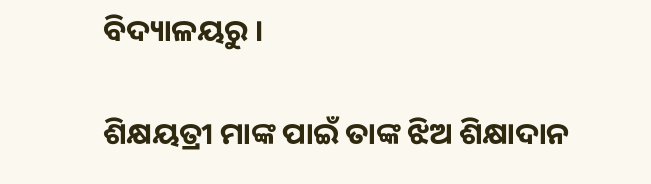ବିଦ୍ୟାଳୟରୁ ।

ଶିକ୍ଷୟତ୍ରୀ ମାଙ୍କ ପାଇଁ ତାଙ୍କ ଝିଅ ଶିକ୍ଷାଦାନ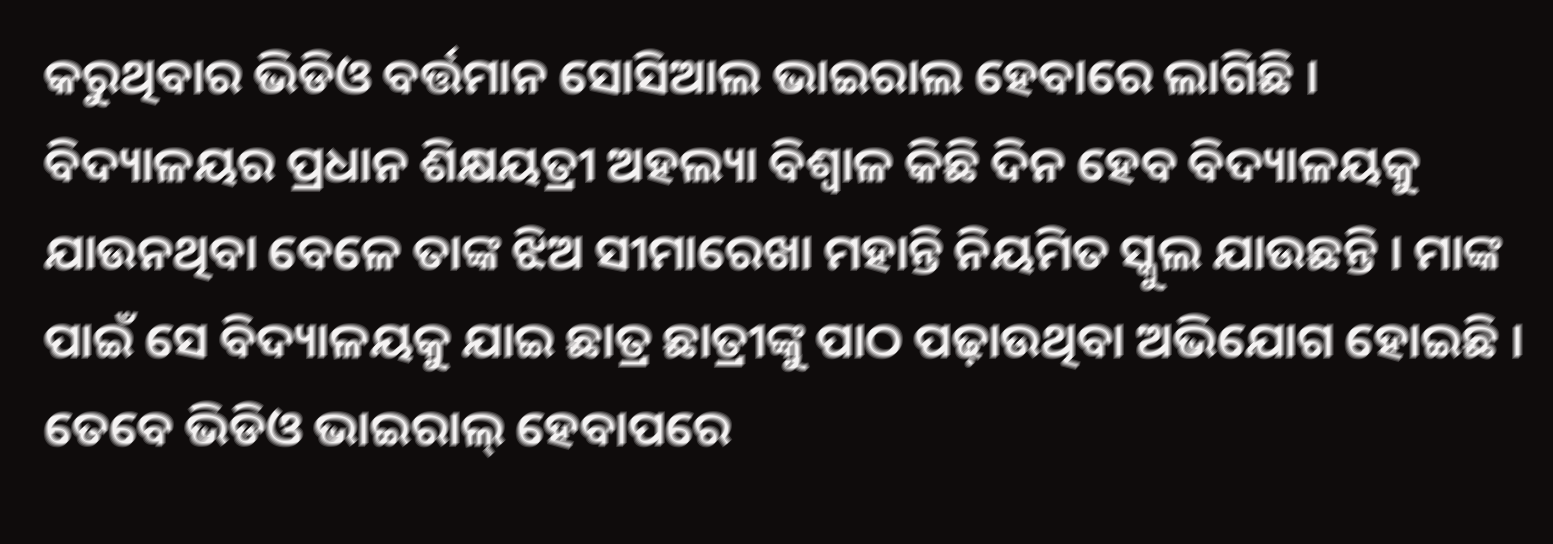କରୁଥିବାର ଭିଡିଓ ବର୍ତ୍ତମାନ ସୋସିଆଲ ଭାଇରାଲ ହେବାରେ ଲାଗିଛି । ବିଦ୍ୟାଳୟର ପ୍ରଧାନ ଶିକ୍ଷୟତ୍ରୀ ଅହଲ୍ୟା ବିଶ୍ୱାଳ କିଛି ଦିନ ହେବ ବିଦ୍ୟାଳୟକୁ ଯାଉନଥିବା ବେଳେ ତାଙ୍କ ଝିଅ ସୀମାରେଖା ମହାନ୍ତି ନିୟମିତ ସ୍କୁଲ ଯାଉଛନ୍ତି । ମାଙ୍କ ପାଇଁ ସେ ବିଦ୍ୟାଳୟକୁ ଯାଇ ଛାତ୍ର ଛାତ୍ରୀଙ୍କୁ ପାଠ ପଢ଼ାଉଥିବା ଅଭିଯୋଗ ହୋଇଛି । ତେବେ ଭିଡିଓ ଭାଇରାଲ୍‌ ହେବାପରେ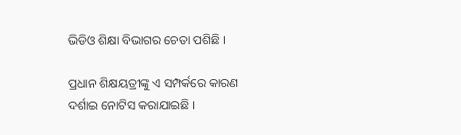ଭିଡିଓ ଶିକ୍ଷା ବିଭାଗର ଚେତା ପଶିଛି ।

ପ୍ରଧାନ ଶିକ୍ଷୟତ୍ରୀଙ୍କୁ ଏ ସମ୍ପର୍କରେ କାରଣ ଦର୍ଶାଇ ନୋଟିସ କରାଯାଇଛି ।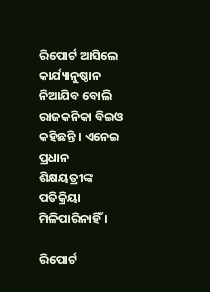ରିପୋର୍ଟ ଆସିଲେ କାର୍ଯ୍ୟାନୁଷ୍ଠାନ ନିଆଯିବ ବୋଲି ରାଜକନିକା ବିଇଓ କହିଛନ୍ତି । ଏନେଇ ପ୍ରଧାନ ଶିକ୍ଷୟତ୍ରୀଙ୍କ ପତିକ୍ରିୟା ମିଳିପାରିନାହିଁ ।

ରିପୋର୍ଟ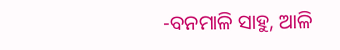-ବନମାଳି ସାହୁ, ଆଳି